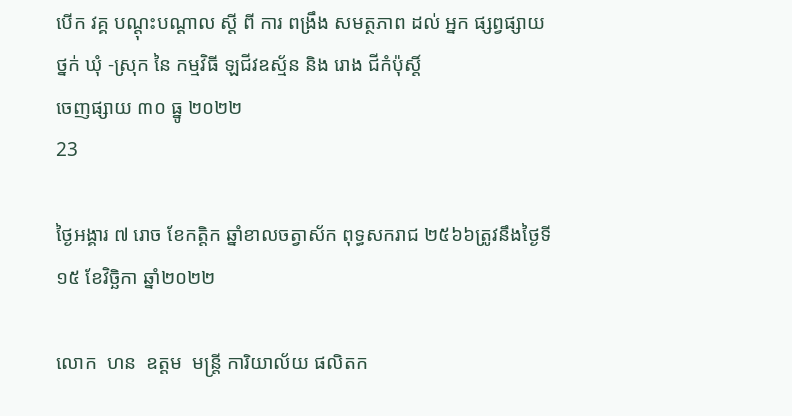បេីក វគ្គ បណ្ដុះបណ្ដាល ស្ដី ពី ការ ពង្រឹង សមត្ថភាព ដល់ អ្នក ផ្សព្វផ្សាយ ថ្នក់ ឃុំ -ស្រុក នៃ កម្មវិធី ឡជីវឧស្ម័ន និង រោង ជីកំប៉ុស្ដិ៍
ចេញផ្សាយ ៣០ ធ្នូ ២០២២
23

ថ្ងៃអង្គារ ៧ រោច ខែកត្តិក ឆ្នាំខាលចត្វាស័ក ពុទ្ធសករាជ ២៥៦៦ត្រូវនឹងថ្ងៃទី១៥ ខែវិច្ឆិកា ឆ្នាំ២០២២

លោក  ហន  ឧត្ដម  មន្រ្តី ការិយាល័យ ផលិតក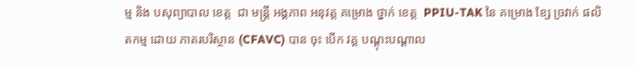ម្ម និង បសុព្យាបាល ខេត្ត  ជា មន្ត្រី អង្គភាព អនុវត្ត គម្រោង ថ្នាក់ ខេត្ត  PPIU-TAK នៃ គម្រោង ខ្សែ ច្រវាក់ ផលិតកម្ម ដោយ ភាតរបរិស្ថាន (CFAVC) បាន ចុះ បេីក វគ្គ បណ្ដុះបណ្ដាល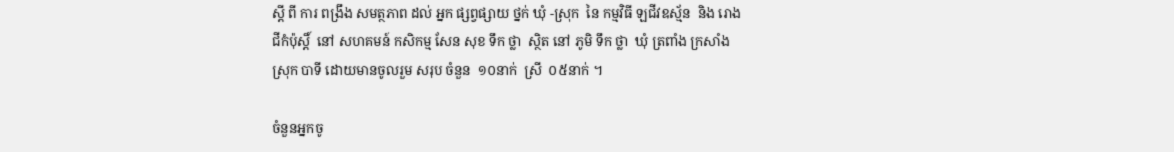ស្ដី ពី ការ ពង្រឹង សមត្ថភាព ដល់ អ្នក ផ្សព្វផ្សាយ ថ្នក់ ឃុំ -ស្រុក  នៃ កម្មវិធី ឡជីវឧស្ម័ន  និង រោង ជីកំប៉ុស្ដិ៍  នៅ សហគមន៍ កសិកម្ម សែន សុខ ទឹក ថ្លា  ស្ថិត នៅ ភូមិ ទឹក ថ្លា  ឃុំ ត្រពាំង ក្រសាំង  ស្រុក បាទី ដោយមានចូលរួម សរុប ចំនួន  ១០នាក់  ស្រី  ០៥នាក់ ។

ចំនួនអ្នកចូ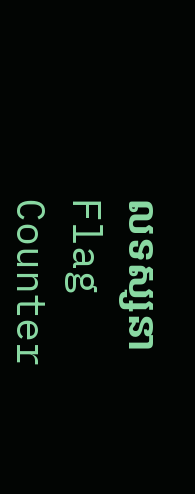លទស្សនា
Flag Counter